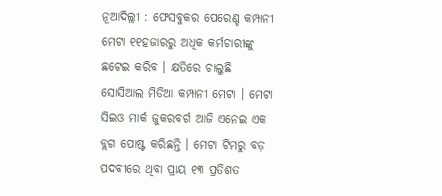ନୂଆଦିଲ୍ଲୀ : ଫେସବୁକର ପେରେଣ୍ଚ କମ୍ପାନୀ ମେଟା ୧୧ହଜାରରୁ ଅଧିକ କର୍ମଚାରୀଙ୍କୁ ଛଟେଇ କରିବ । କ୍ଷତିରେ ଚାଲୁଛି ସୋସିଆଲ ମିଡିଆ କମ୍ପାନୀ ମେଟା । ମେଟା ସିଇଓ ମାର୍କ ଜୁକରବର୍ଗ ଆଜି ଏନେଇ ଏକ ବ୍ଲଗ ପୋଷ୍ଟ କରିଛନ୍ତି । ମେଟା ଟିମରୁ ବଡ଼ ପଦବୀରେ ଥିବା ପ୍ରାୟ ୧୩ ପ୍ରତିଶତ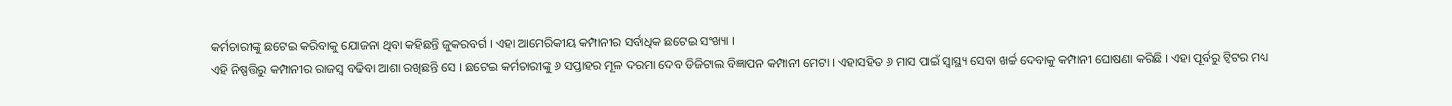କର୍ମଚାରୀଙ୍କୁ ଛଟେଇ କରିବାକୁ ଯୋଜନା ଥିବା କହିଛନ୍ତି ଜୁକରବର୍ଗ । ଏହା ଆମେରିକୀୟ କମ୍ପାନୀର ସର୍ବାଧିକ ଛଟେଇ ସଂଖ୍ୟା ।
ଏହି ନିଷ୍ପତ୍ତିରୁ କମ୍ପାନୀର ରାଜସ୍ୱ ବଢିବା ଆଶା ରଖିଛନ୍ତି ସେ । ଛଟେଇ କର୍ମଚାରୀଙ୍କୁ ୬ ସପ୍ତାହର ମୂଳ ଦରମା ଦେବ ଡିଜିଟାଲ ବିଜ୍ଞାପନ କମ୍ପାନୀ ମେଟା । ଏହାସହିତ ୬ ମାସ ପାଇଁ ସ୍ୱାସ୍ଥ୍ୟ ସେବା ଖର୍ଚ୍ଚ ଦେବାକୁ କମ୍ପାନୀ ଘୋଷଣା କରିଛି । ଏହା ପୂର୍ବରୁ ଟ୍ୱିଟର ମଧ୍ୟ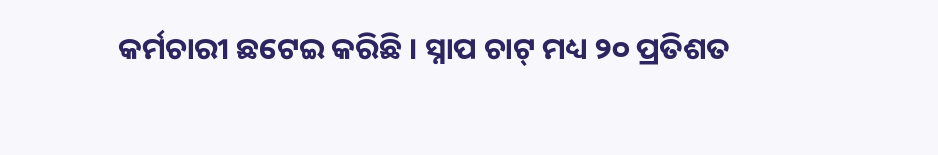କର୍ମଚାରୀ ଛଟେଇ କରିଛି । ସ୍ନାପ ଚାଟ୍ ମଧ୍ୟ ୨୦ ପ୍ରତିଶତ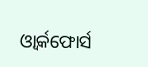ଓ୍ୱାର୍କଫୋର୍ସ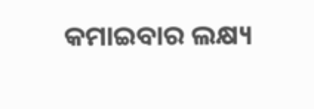କମାଇବାର ଲକ୍ଷ୍ୟ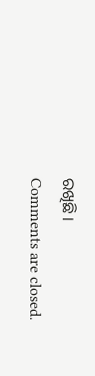ରଖିଛି ।
Comments are closed.